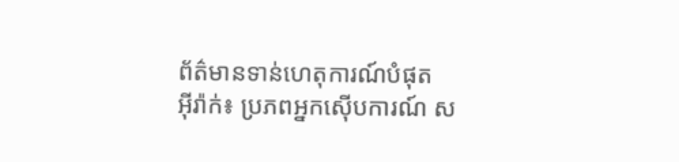ព័ត៌មានទាន់ហេតុការណ៍បំផុត
អុីរ៉ាក់៖ ប្រភពអ្នកស៊ើបការណ៍ ស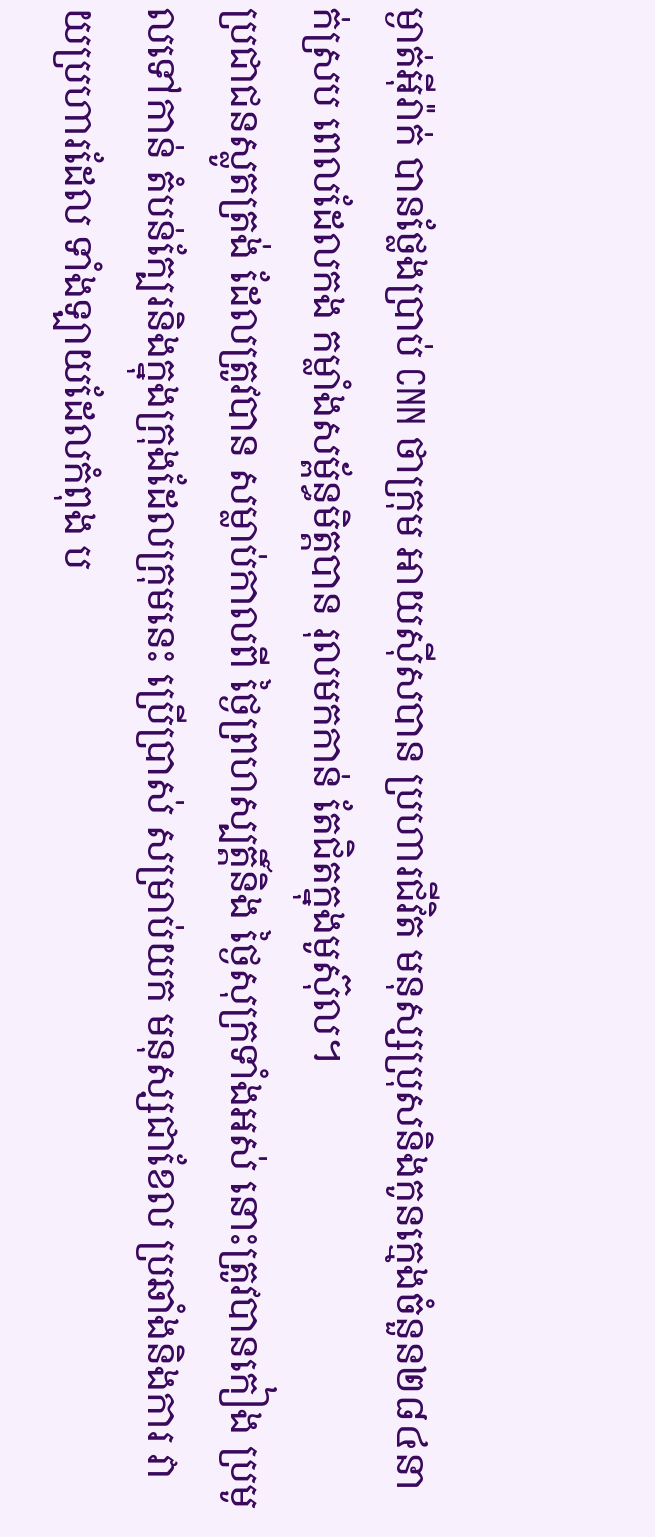ម្ងាត់អ៊ីរ៉ាក់ បានថ្លែងបា្រប់ CNN ថាក្រុម អាយស៊ីសបាន ប្រហារជីវិត មនុស្សប្រុសនិងកូនក្មេងចំនួន២៨៤នាក់ស្រប ពេលដែលកង កម្លាំងសម្ព័ន្ធមិត្តបាន រុលមកកាន់ តែជិតក្នុងមូស៊ុល។
ប្រជាជនស្លូតត្រង់ ដែលត្រូវបាន សម្លាប់កាលពី ថ្ងៃព្រហស្បត្តិ៍និង ថ្ងៃសុក្រទាំងអស់ នោះត្រូវបានកៀង ប្រមូលទៅកាន់ តំបន់ក្បែរនិងក្នុងក្រុងដែលក្រុមនេះ ប្រើប្រាស់ សម្រាប់យក មនុស្សជាខែល ប្រឆាំងនិងការ វាយប្រហារដែល ទាំងឡាយដែលកំពុង ប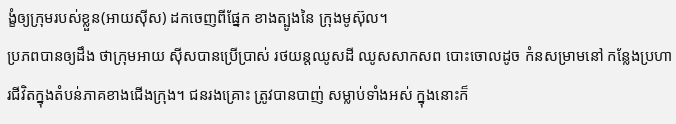ង្ខំឲ្យក្រុមរបស់ខ្លួន(អាយស៊ីស) ដកចេញពីផ្នែក ខាងត្បូងនៃ ក្រុងមូស៊ុល។
ប្រភពបានឲ្យដឹង ថាក្រុមអាយ ស៊ីសបានប្រើប្រាស់ រថយន្តឈូសដី ឈូសសាកសព បោះចោលដូច កំនសម្រាមនៅ កន្លែងប្រហារជីវិតក្នុងតំបន់ភាគខាងជើងក្រុង។ ជនរងគ្រោះ ត្រូវបានបាញ់ សម្លាប់ទាំងអស់ ក្នុងនោះក៏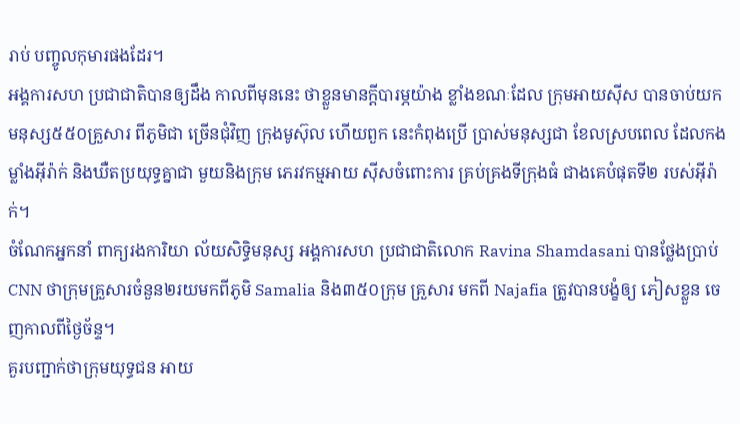រាប់ បញ្ចូលកុមារផងដែរ។
អង្គការសហ ប្រជាជាតិបានឲ្យដឹង កាលពីមុននេះ ថាខ្លួនមានក្តីបារម្ភយ៉ាង ខ្លាំងខណៈដែល ក្រុមអាយស៊ីស បានចាប់យក មនុស្ស៥៥០គ្រួសារ ពីភូមិជា ច្រើនជុំវិញ ក្រុងមូស៊ុល ហើយពួក នេះកំពុងប្រើ ប្រាស់មនុស្សជា ខែលស្របពេល ដែលកងម្លាំងអ៊ីរ៉ាក់ និងឃឺតប្រយុទ្ធគ្នាជា មួយនិងក្រុម ភេរវកម្មអាយ ស៊ីសចំពោះការ គ្រប់គ្រងទីក្រុងធំ ជាងគេបំផុតទី២ របស់អ៊ីរ៉ាក់។
ចំណែកអ្នកនាំ ពាក្យរងការិយា ល័យសិទ្ធិមនុស្ស អង្គការសហ ប្រជាជាតិលោក Ravina Shamdasani បានថ្លែងប្រាប់ CNN ថាក្រុមគ្រួសារចំនួន២រយមកពីភូមិ Samalia និង៣៥០ក្រុម គ្រួសារ មកពី Najafia ត្រូវបានបង្ខំឲ្យ ភៀសខ្លួន ចេញកាលពីថ្ងៃច័ន្ទ។
គួរបញ្ជាក់ថាក្រុមយុទ្ធជន អាយ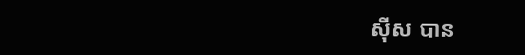ស៊ីស បាន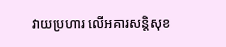វាយប្រហារ លើអគារសន្តិសុខ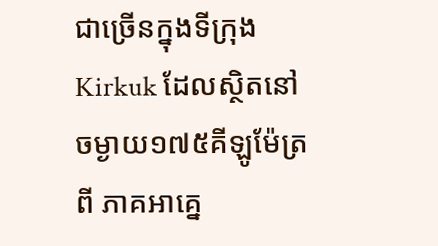ជាច្រើនក្នុងទីក្រុង Kirkuk ដែលស្ថិតនៅចម្ងាយ១៧៥គីឡូម៉ែត្រពី ភាគអាគ្នេ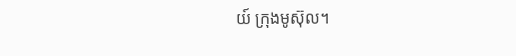យ៍ ក្រុងមូស៊ុល។